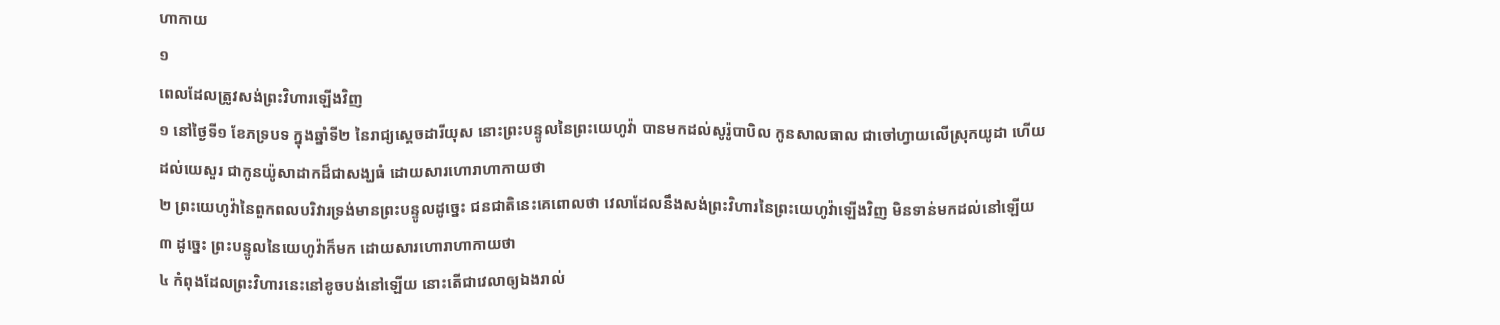ហាកាយ
១
ពេលដែលត្រូវសង់ព្រះវិហារឡើងវិញ
១ នៅថ្ងៃទី១ ខែភទ្របទ ក្នុងឆ្នាំទី២ នៃរាជ្យស្តេចដារីយុស នោះព្រះបន្ទូលនៃព្រះយេហូវ៉ា បានមកដល់សូរ៉ូបាបិល កូនសាលធាល ជាចៅហ្វាយលើស្រុកយូដា ហើយដល់យេសួរ ជាកូនយ៉ូសាដាកដ៏ជាសង្ឃធំ ដោយសារហោរាហាកាយថា
២ ព្រះយេហូវ៉ានៃពួកពលបរិវារទ្រង់មានព្រះបន្ទូលដូច្នេះ ជនជាតិនេះគេពោលថា វេលាដែលនឹងសង់ព្រះវិហារនៃព្រះយេហូវ៉ាឡើងវិញ មិនទាន់មកដល់នៅឡើយ
៣ ដូច្នេះ ព្រះបន្ទូលនៃយេហូវ៉ាក៏មក ដោយសារហោរាហាកាយថា
៤ កំពុងដែលព្រះវិហារនេះនៅខូចបង់នៅឡើយ នោះតើជាវេលាឲ្យឯងរាល់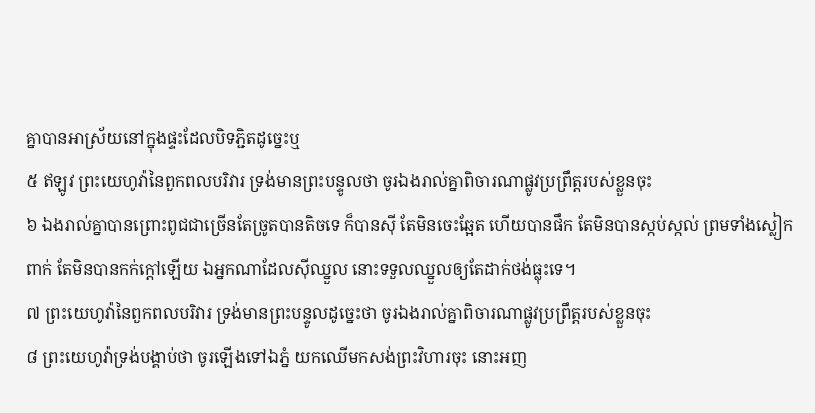គ្នាបានអាស្រ័យនៅក្នុងផ្ទះដែលបិទភ្ជិតដូច្នេះឬ
៥ ឥឡូវ ព្រះយេហូវ៉ានៃពួកពលបរិវារ ទ្រង់មានព្រះបន្ទូលថា ចូរឯងរាល់គ្នាពិចារណាផ្លូវប្រព្រឹត្តរបស់ខ្លួនចុះ
៦ ឯងរាល់គ្នាបានព្រោះពូជជាច្រើនតែច្រូតបានតិចទេ ក៏បានស៊ី តែមិនចេះឆ្អែត ហើយបានផឹក តែមិនបានស្កប់ស្កល់ ព្រមទាំងស្លៀកពាក់ តែមិនបានកក់ក្តៅឡើយ ឯអ្នកណាដែលស៊ីឈ្នួល នោះទទួលឈ្នួលឲ្យតែដាក់ថង់ធ្លុះទេ។
៧ ព្រះយេហូវ៉ានៃពួកពលបរិវារ ទ្រង់មានព្រះបន្ទូលដូច្នេះថា ចូរឯងរាល់គ្នាពិចារណាផ្លូវប្រព្រឹត្តរបស់ខ្លួនចុះ
៨ ព្រះយេហូវ៉ាទ្រង់បង្គាប់ថា ចូរឡើងទៅឯភ្នំ យកឈើមកសង់ព្រះវិហារចុះ នោះអញ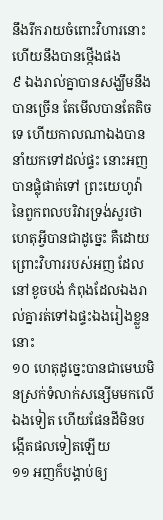នឹងរីករាយចំពោះវិហារនោះ ហើយនឹងបានថ្កើងផង
៩ ឯងរាល់គ្នាបានសង្ឃឹមនឹងបានច្រើន តែមើលបានតែតិចទេ ហើយកាលណាឯងបាននាំយកទៅដល់ផ្ទះ នោះអញបានផ្លុំផាត់ទៅ ព្រះយេហូវ៉ានៃពួកពលបរិវារទ្រង់សួរថា ហេតុអ្វីបានជាដូច្នេះ គឺដោយព្រោះវិហាររបស់អញ ដែលនៅខូចបង់ កំពុងដែលឯងរាល់គ្នារត់ទៅឯផ្ទះឯងរៀងខ្លួននោះ
១០ ហេតុដូច្នេះបានជាមេឃមិនស្រក់ទំលាក់សន្សើមមកលើឯងទៀត ហើយផែនដីមិនបង្កើតផលទៀតឡើយ
១១ អញក៏បង្គាប់ឲ្យ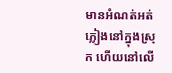មានអំណត់អត់ភ្លៀងនៅក្នុងស្រុក ហើយនៅលើ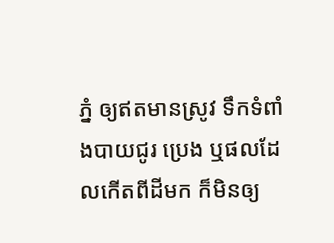ភ្នំ ឲ្យឥតមានស្រូវ ទឹកទំពាំងបាយជូរ ប្រេង ឬផលដែលកើតពីដីមក ក៏មិនឲ្យ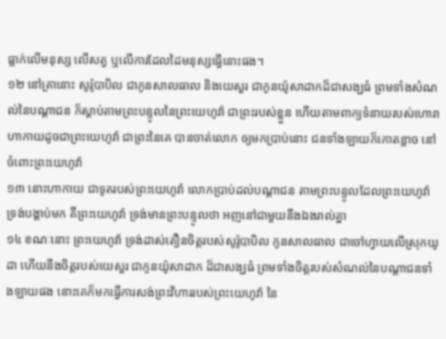ធ្លាក់លើមនុស្ស លើសត្វ ឬលើការដែលដៃមនុស្សធ្វើនោះផង។
១២ នៅគ្រានោះ សូរ៉ូបាបិល ជាកូនសាលធាល និងយេសួរ ជាកូនយ៉ូសាដាកដ៏ជាសង្ឃធំ ព្រមទាំងសំណល់នៃបណ្តាជន ក៏ស្តាប់តាមព្រះបន្ទូលនៃព្រះយេហូវ៉ា ជាព្រះរបស់ខ្លួន ហើយតាមពាក្យទំនាយរបស់ហោរាហាកាយដូចជាព្រះយេហូវ៉ា ជាព្រះនៃគេ បានចាត់លោក ឲ្យមកប្រាប់នោះ ជនទាំងឡាយក៏កោតខ្លាច នៅចំពោះព្រះយេហូវ៉ា
១៣ នោះហាកាយ ជាទូតរបស់ព្រះយេហូវ៉ា លោកប្រាប់ដល់បណ្តាជន តាមព្រះបន្ទូលដែលព្រះយេហូវ៉ា ទ្រង់បង្គាប់មក គឺព្រះយេហូវ៉ា ទ្រង់មានព្រះបន្ទូលថា អញនៅជាមួយនឹងឯងរាល់គ្នា
១៤ ខណៈនោះ ព្រះយេហូវ៉ា ទ្រង់ដាស់តឿនចិត្តរបស់សូរ៉ូបាបិល កូនសាលធាល ជាចៅហ្វាយលើស្រុកយូដា ហើយនឹងចិត្តរបស់យេសួរ ជាកូនយ៉ូសាដាក ដ៏ជាសង្ឃធំ ព្រមទាំងចិត្តរបស់សំណល់នៃបណ្តាជនទាំងឡាយផង នោះគេក៏មកធ្វើការសង់ព្រះវិហាររបស់ព្រះយេហូវ៉ា នៃ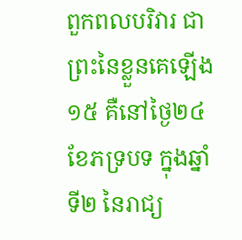ពួកពលបរិវារ ជាព្រះនៃខ្លួនគេឡើង
១៥ គឺនៅថ្ងៃ២៤ ខែភទ្របទ ក្នុងឆ្នាំទី២ នៃរាជ្យ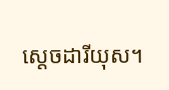ស្តេចដារីយុស។